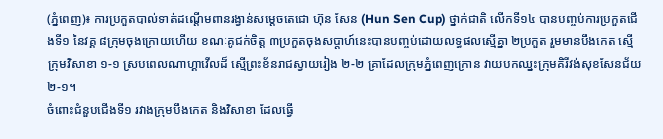(ភ្នំពេញ)៖ ការប្រកួតបាល់ទាត់ដណ្ដើមពានរង្វាន់សម្ដេចតេជោ ហ៊ុន សែន (Hun Sen Cup) ថ្នាក់ជាតិ លើកទី១៤ បានបញ្ចប់ការប្រកួតជើងទី១ នៃវគ្គ ៨ក្រុមចុងក្រោយហើយ ខណៈគូជក់ចិត្ត ៣ប្រកួតចុងសប្ដាហ៍នេះបានបញ្ចប់ដោយលទ្ធផលស្មើគ្នា ២ប្រកួត រួមមានបឹងកេត ស្មើក្រុមវិសាខា ១-១ ស្របពេលណាហ្គាវើលដ៏ ស្មើព្រះខ័នរាជស្វាយរៀង ២-២ គ្រាដែលក្រុមភ្នំពេញក្រោន វាយបកឈ្នះក្រុមគិរីវង់សុខសែនជ័យ ២-១។
ចំពោះជំនួបជើងទី១ រវាងក្រុមបឹងកេត និងវិសាខា ដែលធ្វើ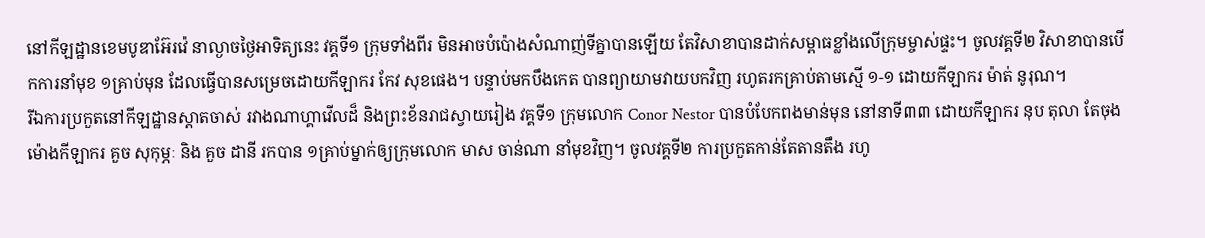នៅកីឡដ្ឋានខេមបូឌាអ៊ែរវ៉េ នាល្ងាចថ្ងៃអាទិត្យនេះ វគ្គទី១ ក្រុមទាំងពីរ មិនអាចបំប៉ោងសំណាញ់ទីគ្នាបានឡើយ តែវិសាខាបានដាក់សម្ពាធខ្លាំងលើក្រុមម្ចាស់ផ្ទះ។ ចូលវគ្គទី២ វិសាខាបានបើកការនាំមុខ ១គ្រាប់មុន ដែលធ្វើបានសម្រេចដោយកីឡាករ កែវ សុខផេង។ បន្ទាប់មកបឹងកេត បានព្យាយាមវាយបកវិញ រហូតរកគ្រាប់តាមស្មើ ១-១ ដោយកីឡាករ ម៉ាត់ នូរុណ។
រីឯការប្រកួតនៅកីឡដ្ឋានស្ដាតចាស់ រវាងណាហ្គាវើលដ៏ និងព្រះខ័នរាជស្វាយរៀង វគ្គទី១ ក្រុមលោក Conor Nestor បានបំបែកពងមាន់មុន នៅនាទី៣៣ ដោយកីឡាករ នុប តុលា តែចុងម៉ោងកីឡាករ គួច សុកុម្ភៈ និង គួច ដានី រកបាន ១គ្រាប់ម្នាក់ឲ្យក្រុមលោក មាស ចាន់ណា នាំមុខវិញ។ ចូលវគ្គទី២ ការប្រកួតកាន់តែតានតឹង រហូ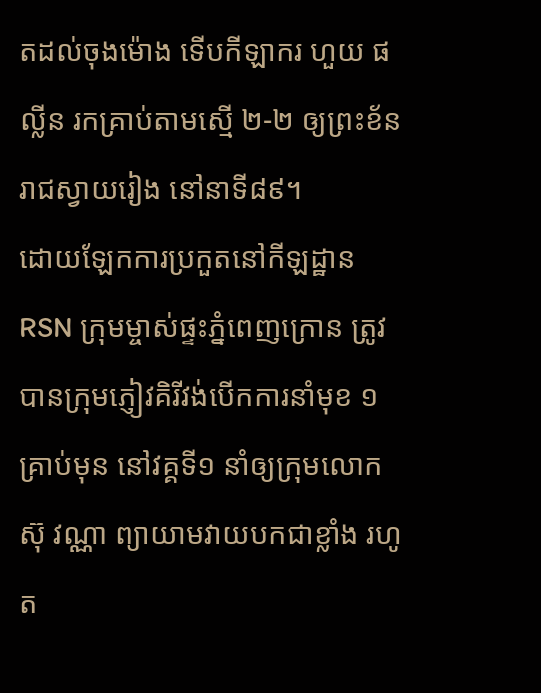តដល់ចុងម៉ោង ទើបកីឡាករ ហួយ ផល្លីន រកគ្រាប់តាមស្មើ ២-២ ឲ្យព្រះខ័នរាជស្វាយរៀង នៅនាទី៨៩។
ដោយឡែកការប្រកួតនៅកីឡដ្ឋាន RSN ក្រុមម្ចាស់ផ្ទះភ្នំពេញក្រោន ត្រូវបានក្រុមភ្ញៀវគិរីវង់បើកការនាំមុខ ១គ្រាប់មុន នៅវគ្គទី១ នាំឲ្យក្រុមលោក ស៊ុ វណ្ណា ព្យាយាមវាយបកជាខ្លាំង រហូត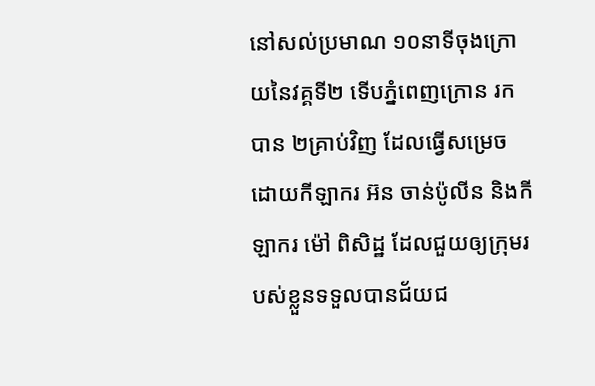នៅសល់ប្រមាណ ១០នាទីចុងក្រោយនៃវគ្គទី២ ទើបភ្នំពេញក្រោន រកបាន ២គ្រាប់វិញ ដែលធ្វើសម្រេចដោយកីឡាករ អ៊ន ចាន់ប៉ូលីន និងកីឡាករ ម៉ៅ ពិសិដ្ឋ ដែលជួយឲ្យក្រុមរបស់ខ្លួនទទួលបានជ័យជ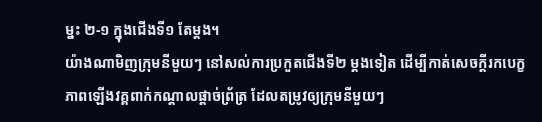ម្នះ ២-១ ក្នុងជើងទី១ តែម្ដង។
យ៉ាងណាមិញក្រុមនីមួយៗ នៅសល់ការប្រកួតជើងទី២ ម្ដងទៀត ដើម្បីកាត់សេចក្ដីរកបេក្ខភាពឡើងវគ្គពាក់កណ្ដាលផ្ដាច់ព្រ័ត្រ ដែលតម្រូវឲ្យក្រុមនីមួយៗ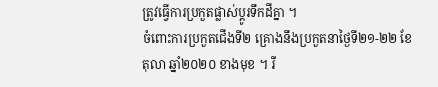ត្រូវធ្វើការប្រកួតផ្លាស់ប្ដូរទឹកដីគ្នា ។
ចំពោះការប្រកួតជើងទី២ គ្រោងនឹងប្រកួតនាថ្ងៃទី២១-២២ ខែតុលា ឆ្នាំ២០២០ ខាងមុខ ។ រី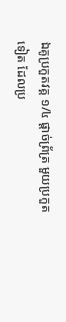ឯគូប្រកួតវគ្គ ១/៤ ផ្ដាច់ព្រ័ត្រ មួយប្រកួតទៀត ដែលប្រ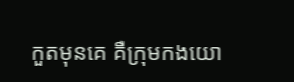កួតមុនគេ គឺក្រុមកងយោ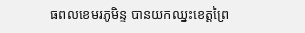ធពលខេមរភូមិន្ទ បានយកឈ្នះខេត្តព្រៃ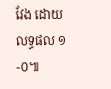វែង ដោយលទ្ធផល ១-០៕